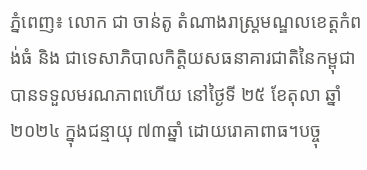ភ្នំពេញ៖ លោក ជា ចាន់តូ តំណាងរាស្រ្តមណ្ឌលខេត្តកំពង់ធំ និង ជាទេសាភិបាលកិត្តិយសធនាគារជាតិនៃកម្ពុជា បានទទួលមរណភាពហើយ នៅថ្ងៃទី ២៥ ខែតុលា ឆ្នាំ២០២៤ ក្នុងជន្មាយុ ៧៣ឆ្នាំ ដោយរោគាពាធ។បច្ចុ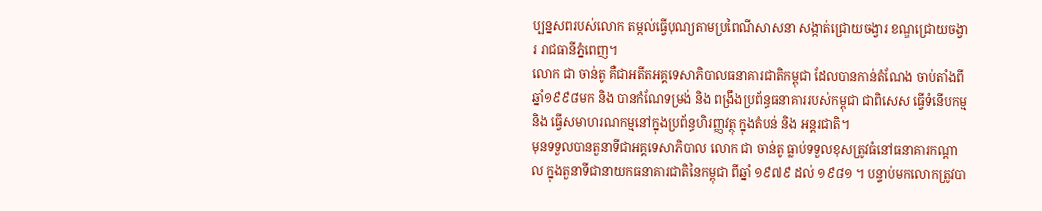ប្បន្នសពរបស់លោក តម្កល់ធ្វើបុណ្យតាមប្រពៃណីសាសនា សង្កាត់ជ្រោយចង្វារ ខណ្ឌជ្រោយចង្វារ រាជធានីភ្នំពេញ។
លោក ជា ចាន់តូ គឺជាអតីតអគ្គទេសាភិបាលធនាគារជាតិកម្ពុជា ដែលបានកាន់តំណែង ចាប់តាំងពីឆ្នាំ១៩៩៨មក និង បានកំណែទម្រង់ និង ពង្រឹងប្រព័ន្ធធនាគាររបស់កម្ពុជា ជាពិសេស ធ្វើទំនើបកម្ម និង ធ្វើសមាហរណកម្មនៅក្នុងប្រព័ន្ធហិរញ្ញវត្ថុ ក្នុងតំបន់ និង អន្តរជាតិ។
មុនទទួលបានតួនាទីជាអគ្គទេសាភិបាល លោក ជា ចាន់តូ ធ្លាប់ទទួលខុសត្រូវធំនៅធនាគារកណ្តាល ក្នុងតួនាទីជានាយកធនាគារជាតិនៃកម្ពុជា ពីឆ្នាំ ១៩៧៩ ដល់ ១៩៨១ ។ បន្ទាប់មកលោកត្រូវបា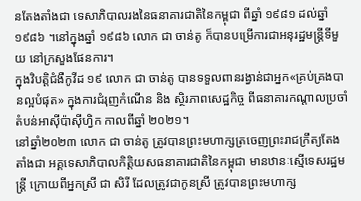នតែងតាំងជា ទេសាភិបាលរងនៃធនាគារជាតិនៃកម្ពុជា ពីឆ្នាំ ១៩៨១ ដល់ឆ្នាំ ១៩៨៦ ។នៅក្នុងឆ្នាំ ១៩៨៦ លោក ជា ចាន់តូ ក៏បានបម្រើការជាអនុរដ្ឋមន្ត្រីទីមួយ នៅក្រសួងផែនការ។
ក្នុងវិបត្តិជំងឺកូវីដ ១៩ លោក ជា ចាន់តូ បានទទួលពានរង្វាន់ជាអ្នក«គ្រប់គ្រងបានល្អបំផុត» ក្នុងការជំរុញកំណើន និង ស្ថិរភាពសេដ្ឋកិច្ច ពីធនាគារកណ្ដាលប្រចាំតំបន់អាស៊ីប៉ាស៊ីហ្វិក កាលពីឆ្នាំ ២០២១។
នៅឆ្នាំ២០២៣ លោក ជា ចាន់តូ ត្រូវបានព្រះមហាក្សត្រចេញព្រះរាជក្រឹត្យតែងតាំងជា អគ្គទេសាភិបាលកិត្តិយសធនាគារជាតិនៃកម្ពុជា មានឋានៈស្មើទេសរដ្ឋមន្ត្រី ក្រោយពីអ្នកស្រី ជា សិរី ដែលត្រូវជាកូនស្រី ត្រូវបានព្រះមហាក្ស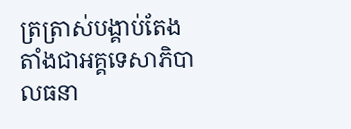ត្រត្រាស់បង្គាប់តែងតាំងជាអគ្គទេសាភិបាលធនា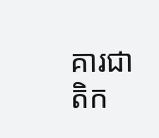គារជាតិក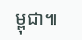ម្ពុជា៕